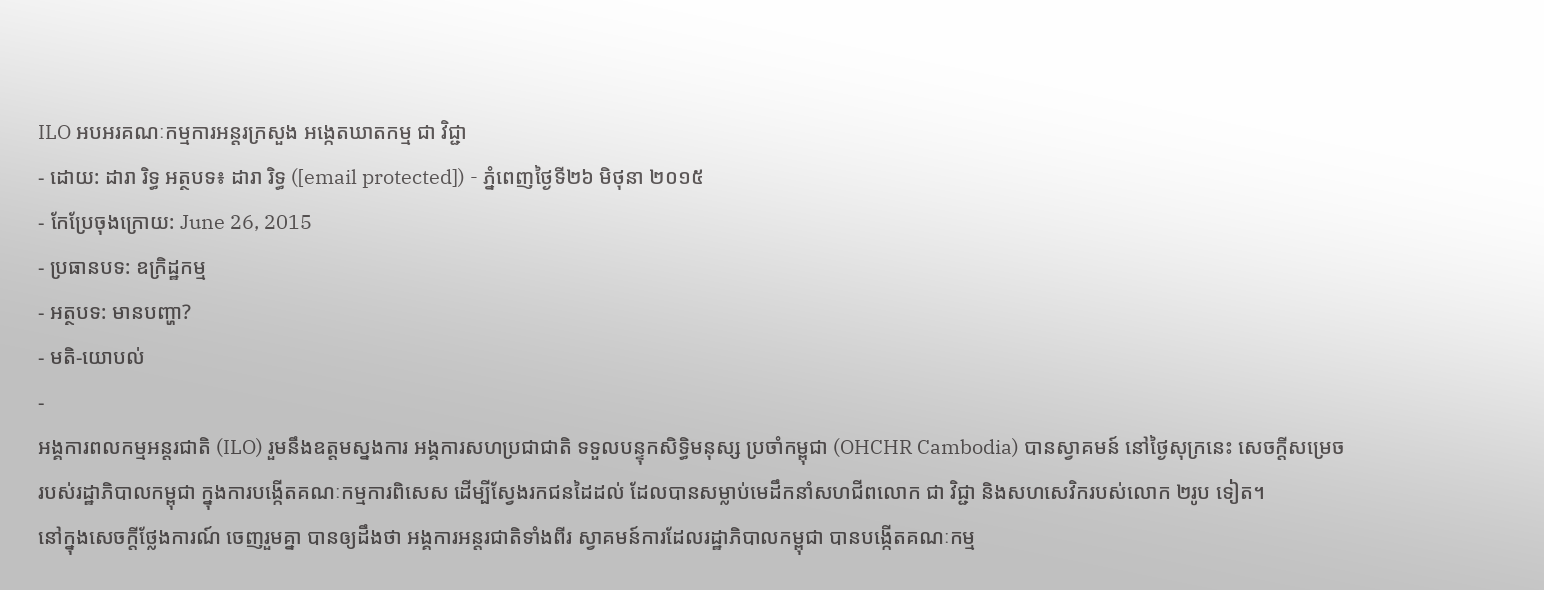ILO អបអរគណៈកម្មការអន្តរក្រសួង អង្កេតឃាតកម្ម ជា វិជ្ជា
- ដោយ: ដារា រិទ្ធ អត្ថបទ៖ ដារា រិទ្ធ ([email protected]) - ភ្នំពេញថ្ងៃទី២៦ មិថុនា ២០១៥
- កែប្រែចុងក្រោយ: June 26, 2015
- ប្រធានបទ: ឧក្រិដ្ឋកម្ម
- អត្ថបទ: មានបញ្ហា?
- មតិ-យោបល់
-
អង្គការពលកម្មអន្តរជាតិ (ILO) រួមនឹងឧត្តមស្នងការ អង្គការសហប្រជាជាតិ ទទួលបន្ទុកសិទ្ធិមនុស្ស ប្រចាំកម្ពុជា (OHCHR Cambodia) បានស្វាគមន៍ នៅថ្ងៃសុក្រនេះ សេចក្ដីសម្រេច របស់រដ្ឋាភិបាលកម្ពុជា ក្នុងការបង្កើតគណៈកម្មការពិសេស ដើម្បីស្វែងរកជនដៃដល់ ដែលបានសម្លាប់មេដឹកនាំសហជីពលោក ជា វិជ្ជា និងសហសេវិករបស់លោក ២រូប ទៀត។
នៅក្នុងសេចក្តីថ្លែងការណ៍ ចេញរួមគ្នា បានឲ្យដឹងថា អង្គការអន្តរជាតិទាំងពីរ ស្វាគមន៍ការដែលរដ្ឋាភិបាលកម្ពុជា បានបង្កើតគណៈកម្ម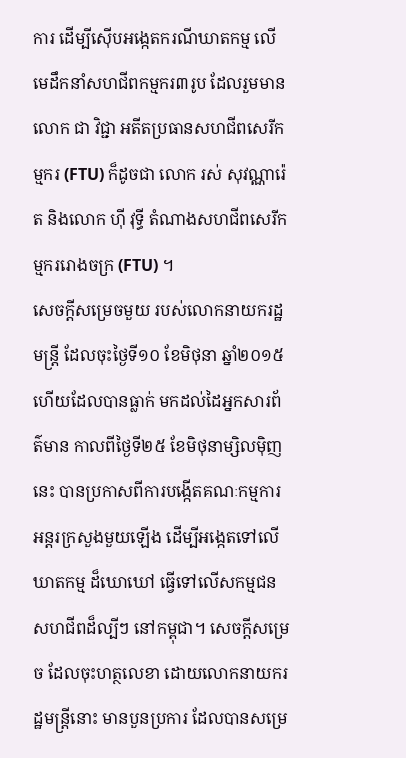ការ ដើម្បីស៊ើបអង្កេតករណីឃាតកម្ម លើមេដឹកនាំសហជីពកម្មករ៣រូប ដែលរួមមាន លោក ជា វិជ្ជា អតីតប្រធានសហជីពសេរីកម្មករ (FTU) ក៏ដូចជា លោក រស់ សុវណ្ណារ៉េត និងលោក ហ៊ី វុទ្ធី តំណាងសហជីពសេរីកម្មកររោងចក្រ (FTU) ។
សេចក្ដីសម្រេចមួយ របស់លោកនាយករដ្ឋមន្រ្តី ដែលចុះថ្ងៃទី១០ ខែមិថុនា ឆ្នាំ២០១៥ ហើយដែលបានធ្លាក់ មកដល់ដៃអ្នកសារព័ត៌មាន កាលពីថ្ងៃទី២៥ ខែមិថុនាម្សិលម៉ិញនេះ បានប្រកាសពីការបង្កើតគណៈកម្មការ អន្តរក្រសួងមួយឡើង ដើម្បីអង្កេតទៅលើឃាតកម្ម ដ៏ឃោឃៅ ធ្វើទៅលើសកម្មជនសហជីពដ៏ល្បីៗ នៅកម្ពុជា។ សេចក្តីសម្រេច ដែលចុះហត្ថលេខា ដោយលោកនាយករដ្ឋមន្រ្តីនោះ មានបួនប្រការ ដែលបានសម្រេ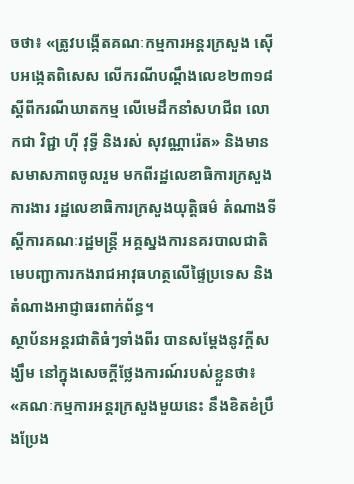ចថា៖ «ត្រូវបង្កើតគណៈកម្មការអន្តរក្រសួង ស៊ើបអង្កេតពិសេស លើករណីបណ្តឹងលេខ២៣១៨ ស្តីពីករណីឃាតកម្ម លើមេដឹកនាំសហជីព លោកជា វិជ្ជា ហ៊ី វុទ្ធី និងរស់ សុវណ្ណារ៉េត» និងមានសមាសភាពចូលរួម មកពីរដ្ឋលេខាធិការក្រសួងការងារ រដ្ឋលេខាធិការក្រសួងយុត្តិធម៌ តំណាងទីស្តីការគណៈរដ្ឋមន្រ្តី អគ្គស្នងការនគរបាលជាតិ មេបញ្ជាការកងរាជអាវុធហត្ថលើផ្ទៃប្រទេស និងតំណាងអាជ្ញាធរពាក់ព័ន្ធ។
ស្ថាប័នអន្តរជាតិធំៗទាំងពីរ បានសម្តែងនូវក្តីសង្ឃឹម នៅក្នុងសេចក្តីថ្លែងការណ៍របស់ខ្លួនថា៖ «គណៈកម្មការអន្តរក្រសួងមួយនេះ នឹងខិតខំប្រឹងប្រែង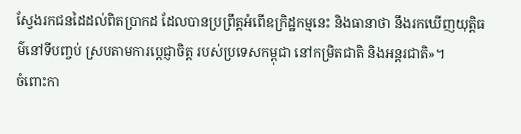ស្វែងរកជនដៃដល់ពិតប្រាកដ ដែលបានប្រព្រឹត្តអំពើឧក្រិដ្ឋកម្មនេះ និងធានាថា នឹងរកឃើញយុត្តិធម៌នៅទីបញ្ចប់ ស្របតាមការប្តេជ្ញាចិត្ត របស់ប្រទេសកម្ពុជា នៅកម្រិតជាតិ និងអន្តរជាតិ»។
ចំពោះកា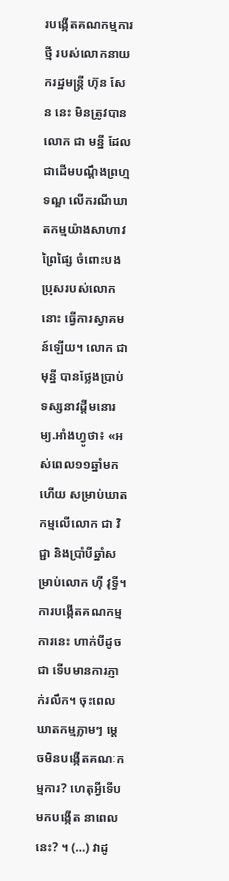របង្កើតគណកម្មការថ្មី របស់លោកនាយករដ្ឋមន្រ្តី ហ៊ុន សែន នេះ មិនត្រូវបានលោក ជា មន្នី ដែលជាដើមបណ្តឹងព្រហ្មទណ្ឌ លើករណីឃាតកម្មយ៉ាងសាហាវព្រៃផ្សៃ ចំពោះបងប្រុសរបស់លោកនោះ ធ្វើការស្វាគមន៍ឡើយ។ លោក ជា មុន្នី បានថ្លែងប្រាប់ ទស្សនាវដ្ដីមនោរម្យ.អាំងហ្វូថា៖ «អស់ពេល១១ឆ្នាំមកហើយ សម្រាប់ឃាតកម្មលើលោក ជា វិជ្ជា និងប្រាំបីឆ្នាំសម្រាប់លោក ហ៊ី វុទ្ធី។ ការបង្កើតគណកម្មការនេះ ហាក់បីដូចជា ទើបមានការភ្ញាក់រលឹក។ ចុះពេលឃាតកម្មភ្លាមៗ ម្តេចមិនបង្កើតគណៈកម្មការ? ហេតុអ្វីទើបមកបង្កើត នាពេលនេះ? ។ (…) វាដូ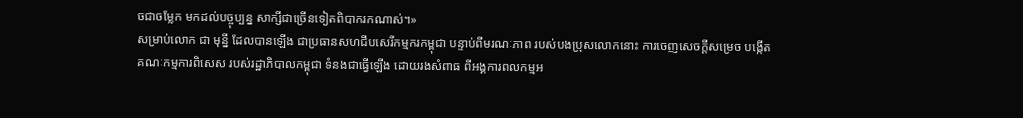ចជាចម្លែក មកដល់បច្ចុប្បន្ន សាក្សីជាច្រើនទៀតពិបាករកណាស់។»
សម្រាប់លោក ជា មុន្នី ដែលបានឡើង ជាប្រធានសហជីបសេរីកម្មករកម្ពុជា បន្ទាប់ពីមរណៈភាព របស់បងប្រុសលោកនោះ ការចេញសេចក្ដីសម្រេច បង្កើតគណៈកម្មការពិសេស របស់រដ្ឋាភិបាលកម្ពុជា ទំនងជាធ្វើឡើង ដោយរងសំពាធ ពីអង្គការពលកម្មអ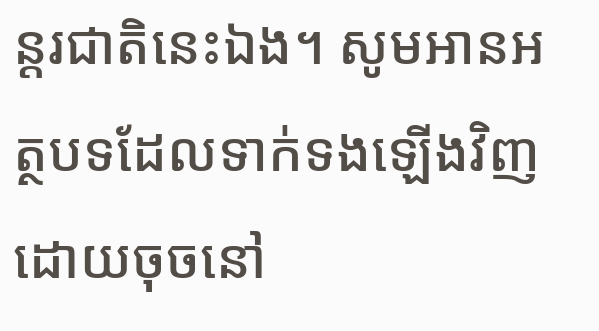ន្តរជាតិនេះឯង។ សូមអានអត្ថបទដែលទាក់ទងឡើងវិញ ដោយចុចនៅ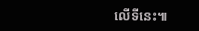លើទីនេះ៕